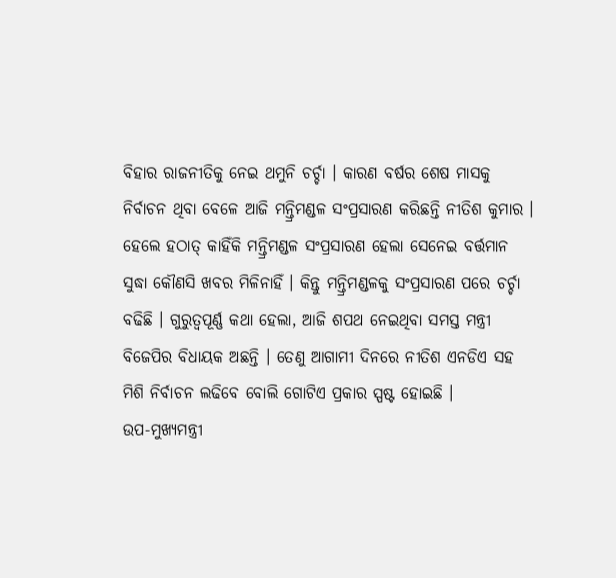ବିହାର ରାଜନୀତିକୁ ନେଇ ଥମୁନି ଚର୍ଚ୍ଚା । କାରଣ ବର୍ଷର ଶେଷ ମାସକୁ ନିର୍ବାଚନ ଥିବା ବେଳେ ଆଜି ମନ୍ତ୍ରିମଣ୍ଡଳ ସଂପ୍ରସାରଣ କରିଛନ୍ତି ନୀତିଶ କୁମାର । ହେଲେ ହଠାତ୍ କାହିଁକି ମନ୍ତ୍ରିମଣ୍ଡଳ ସଂପ୍ରସାରଣ ହେଲା ସେନେଇ ବର୍ତ୍ତମାନ ସୁଦ୍ଧା କୌଣସି ଖବର ମିଳିନାହିଁ । କିନ୍ତୁ ମନ୍ତ୍ରିମଣ୍ଡଳକୁ ସଂପ୍ରସାରଣ ପରେ ଚର୍ଚ୍ଚା ବଢିଛି । ଗୁରୁତ୍ବପୂର୍ଣ୍ଣ କଥା ହେଲା, ଆଜି ଶପଥ ନେଇଥିବା ସମସ୍ତ ମନ୍ତ୍ରୀ ବିଜେପିର ବିଧାୟକ ଅଛନ୍ତି । ତେଣୁ ଆଗାମୀ ଦିନରେ ନୀତିଶ ଏନଡିଏ ସହ ମିଶି ନିର୍ବାଚନ ଲଢିବେ ବୋଲି ଗୋଟିଏ ପ୍ରକାର ସ୍ପଷ୍ଟ ହୋଇଛି ।
ଉପ-ମୁଖ୍ୟମନ୍ତ୍ରୀ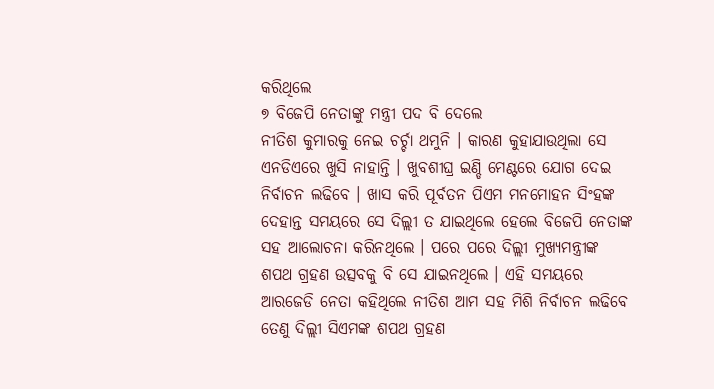କରିଥିଲେ
୭ ବିଜେପି ନେତାଙ୍କୁ ମନ୍ତ୍ରୀ ପଦ ବି ଦେଲେ
ନୀତିଶ କୁମାରକୁ ନେଇ ଚର୍ଚ୍ଚା ଥମୁନି । କାରଣ କୁହାଯାଉଥିଲା ସେ ଏନଡିଏରେ ଖୁସି ନାହାନ୍ତି । ଖୁବଶୀଘ୍ର ଇଣ୍ଡି ମେଣ୍ଟରେ ଯୋଗ ଦେଇ ନିର୍ବାଚନ ଲଢିବେ । ଖାସ କରି ପୂର୍ବତନ ପିଏମ ମନମୋହନ ସିଂହଙ୍କ ଦେହାନ୍ତ ସମୟରେ ସେ ଦିଲ୍ଲୀ ତ ଯାଇଥିଲେ ହେଲେ ବିଜେପି ନେତାଙ୍କ ସହ ଆଲୋଚନା କରିନଥିଲେ । ପରେ ପରେ ଦିଲ୍ଲୀ ମୁଖ୍ୟମନ୍ତ୍ରୀଙ୍କ ଶପଥ ଗ୍ରହଣ ଉତ୍ସବକୁ ବି ସେ ଯାଇନଥିଲେ । ଏହି ସମୟରେ ଆରଜେଡି ନେତା କହିଥିଲେ ନୀତିଶ ଆମ ସହ ମିଶି ନିର୍ବାଚନ ଲଢିବେ ତେଣୁ ଦିଲ୍ଲୀ ସିଏମଙ୍କ ଶପଥ ଗ୍ରହଣ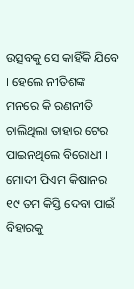ଉତ୍ସବକୁ ସେ କାହିଁକି ଯିବେ । ହେଲେ ନୀତିଶଙ୍କ ମନରେ କି ରଣନୀତି ଚାଲିଥିଲା ତାହାର ଟେର ପାଇନଥିଲେ ବିରୋଧୀ । ମୋଦୀ ପିଏମ କିଷାନର ୧୯ ତମ କିସ୍ତି ଦେବା ପାଇଁ ବିହାରକୁ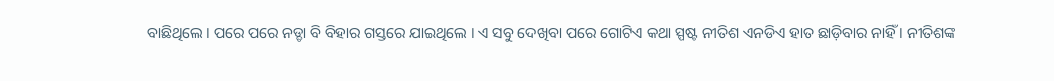ବାଛିଥିଲେ । ପରେ ପରେ ନଡ୍ଡା ବି ବିହାର ଗସ୍ତରେ ଯାଇଥିଲେ । ଏ ସବୁ ଦେଖିବା ପରେ ଗୋଟିଏ କଥା ସ୍ପଷ୍ଟ ନୀତିଶ ଏନଡିଏ ହାତ ଛାଡ଼ିବାର ନାହିଁ । ନୀତିଶଙ୍କ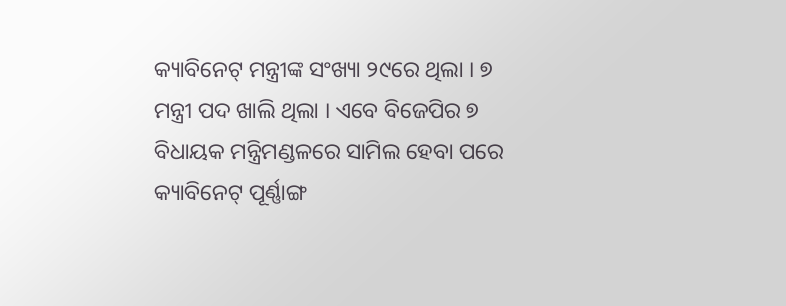କ୍ୟାବିନେଟ୍ ମନ୍ତ୍ରୀଙ୍କ ସଂଖ୍ୟା ୨୯ରେ ଥିଲା । ୭ ମନ୍ତ୍ରୀ ପଦ ଖାଲି ଥିଲା । ଏବେ ବିଜେପିର ୭ ବିଧାୟକ ମନ୍ତ୍ରିମଣ୍ଡଳରେ ସାମିଲ ହେବା ପରେ କ୍ୟାବିନେଟ୍ ପୂର୍ଣ୍ଣାଙ୍ଗ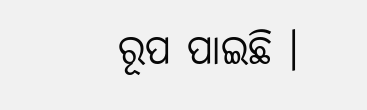ରୂପ ପାଇଛି ।